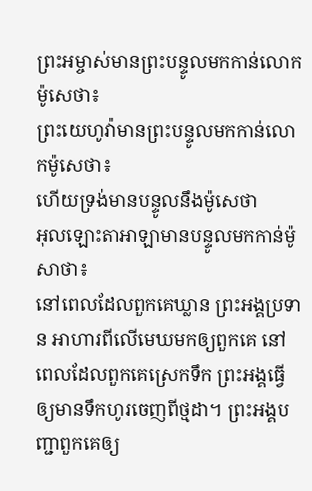ព្រះអម្ចាស់មានព្រះបន្ទូលមកកាន់លោកម៉ូសេថា៖
ព្រះយេហូវ៉ាមានព្រះបន្ទូលមកកាន់លោកម៉ូសេថា៖
ហើយទ្រង់មានបន្ទូលនឹងម៉ូសេថា
អុលឡោះតាអាឡាមានបន្ទូលមកកាន់ម៉ូសាថា៖
នៅពេលដែលពួកគេឃ្លាន ព្រះអង្គប្រទាន អាហារពីលើមេឃមកឲ្យពួកគេ នៅពេលដែលពួកគេស្រេកទឹក ព្រះអង្គធ្វើឲ្យមានទឹកហូរចេញពីថ្មដា។ ព្រះអង្គបញ្ជាពួកគេឲ្យ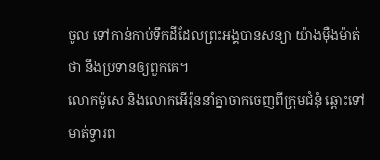ចូល ទៅកាន់កាប់ទឹកដីដែលព្រះអង្គបានសន្យា យ៉ាងម៉ឺងម៉ាត់ថា នឹងប្រទានឲ្យពួកគេ។
លោកម៉ូសេ និងលោកអើរ៉ុននាំគ្នាចាកចេញពីក្រុមជំនុំ ឆ្ពោះទៅមាត់ទ្វារព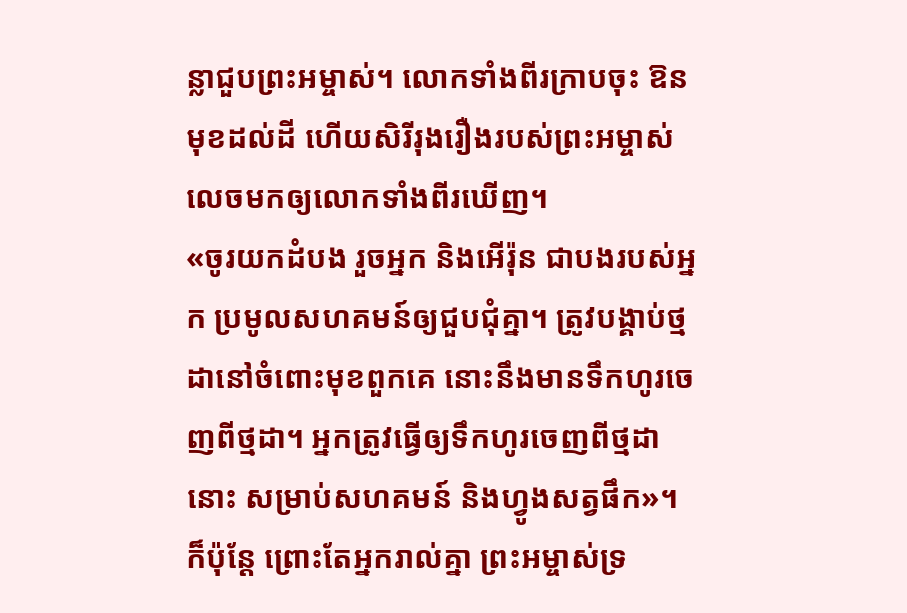ន្លាជួបព្រះអម្ចាស់។ លោកទាំងពីរក្រាបចុះ ឱនមុខដល់ដី ហើយសិរីរុងរឿងរបស់ព្រះអម្ចាស់លេចមកឲ្យលោកទាំងពីរឃើញ។
«ចូរយកដំបង រួចអ្នក និងអើរ៉ុន ជាបងរបស់អ្នក ប្រមូលសហគមន៍ឲ្យជួបជុំគ្នា។ ត្រូវបង្គាប់ថ្មដានៅចំពោះមុខពួកគេ នោះនឹងមានទឹកហូរចេញពីថ្មដា។ អ្នកត្រូវធ្វើឲ្យទឹកហូរចេញពីថ្មដានោះ សម្រាប់សហគមន៍ និងហ្វូងសត្វផឹក»។
ក៏ប៉ុន្តែ ព្រោះតែអ្នករាល់គ្នា ព្រះអម្ចាស់ទ្រ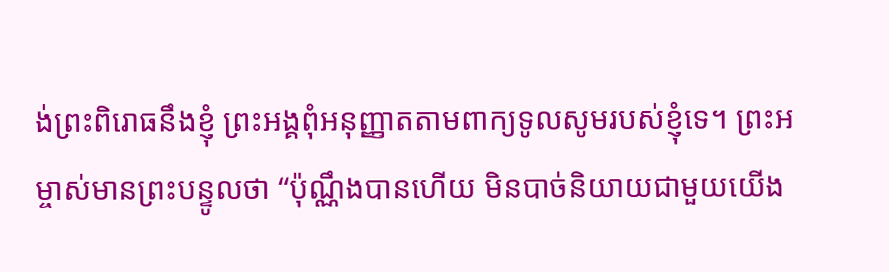ង់ព្រះពិរោធនឹងខ្ញុំ ព្រះអង្គពុំអនុញ្ញាតតាមពាក្យទូលសូមរបស់ខ្ញុំទេ។ ព្រះអម្ចាស់មានព្រះបន្ទូលថា “ប៉ុណ្ណឹងបានហើយ មិនបាច់និយាយជាមួយយើង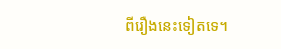ពីរឿងនេះទៀតទេ។